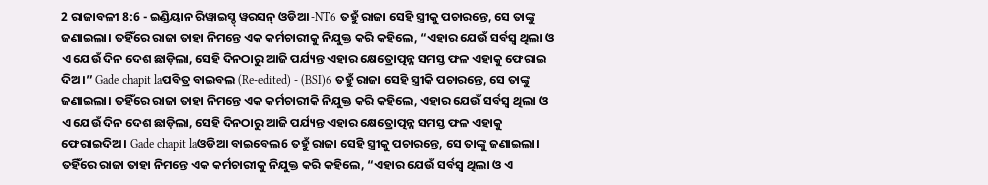2 ରାଜାବଳୀ 8:6 - ଇଣ୍ଡିୟାନ ରିୱାଇସ୍ଡ୍ ୱରସନ୍ ଓଡିଆ -NT6 ତହୁଁ ରାଜା ସେହି ସ୍ତ୍ରୀକୁ ପଚାରନ୍ତେ, ସେ ତାଙ୍କୁ ଜଣାଇଲା। ତହିଁରେ ରାଜା ତାହା ନିମନ୍ତେ ଏକ କର୍ମଚାରୀକୁ ନିଯୁକ୍ତ କରି କହିଲେ, “ଏହାର ଯେଉଁ ସର୍ବସ୍ୱ ଥିଲା ଓ ଏ ଯେଉଁ ଦିନ ଦେଶ ଛାଡ଼ିଲା, ସେହି ଦିନଠାରୁ ଆଜି ପର୍ଯ୍ୟନ୍ତ ଏହାର କ୍ଷେତ୍ରୋତ୍ପନ୍ନ ସମସ୍ତ ଫଳ ଏହାକୁ ଫେରାଇ ଦିଅ।” Gade chapit laପବିତ୍ର ବାଇବଲ (Re-edited) - (BSI)6 ତହୁଁ ରାଜା ସେହି ସ୍ତ୍ରୀକି ପଚାରନ୍ତେ, ସେ ତାଙ୍କୁ ଜଣାଇଲା। ତହିଁରେ ରାଜା ତାହା ନିମନ୍ତେ ଏକ କର୍ମଚାରୀକି ନିଯୁକ୍ତ କରି କହିଲେ, ଏହାର ଯେଉଁ ସର୍ବସ୍ଵ ଥିଲା ଓ ଏ ଯେଉଁ ଦିନ ଦେଶ ଛାଡ଼ିଲା, ସେହି ଦିନଠାରୁ ଆଜି ପର୍ଯ୍ୟନ୍ତ ଏହାର କ୍ଷେତ୍ରୋତ୍ପନ୍ନ ସମସ୍ତ ଫଳ ଏହାକୁ ଫେରାଇଦିଅ। Gade chapit laଓଡିଆ ବାଇବେଲ6 ତହୁଁ ରାଜା ସେହି ସ୍ତ୍ରୀକୁ ପଚାରନ୍ତେ, ସେ ତାଙ୍କୁ ଜଣାଇଲା। ତହିଁରେ ରାଜା ତାହା ନିମନ୍ତେ ଏକ କର୍ମଚାରୀକୁ ନିଯୁକ୍ତ କରି କହିଲେ, “ଏହାର ଯେଉଁ ସର୍ବସ୍ୱ ଥିଲା ଓ ଏ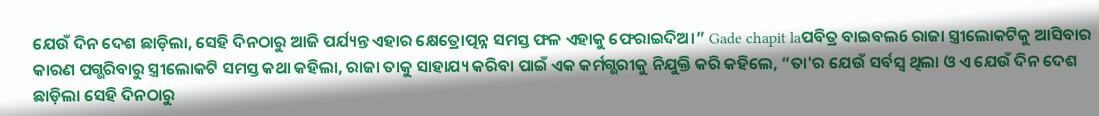ଯେଉଁ ଦିନ ଦେଶ ଛାଡ଼ିଲା, ସେହି ଦିନଠାରୁ ଆଜି ପର୍ଯ୍ୟନ୍ତ ଏହାର କ୍ଷେତ୍ରୋତ୍ପନ୍ନ ସମସ୍ତ ଫଳ ଏହାକୁ ଫେରାଇଦିଅ।” Gade chapit laପବିତ୍ର ବାଇବଲ6 ରାଜା ସ୍ତ୍ରୀଲୋକଟିକୁ ଆସିବାର କାରଣ ପଗ୍ଭରିବାରୁ ସ୍ତ୍ରୀଲୋକଟି ସମସ୍ତ କଥା କହିଲା, ରାଜା ତାକୁ ସାହାଯ୍ୟ କରିବା ପାଇଁ ଏକ କର୍ମଗ୍ଭରୀକୁ ନିଯୁକ୍ତି କରି କହିଲେ, “ତା'ର ଯେଉଁ ସର୍ବସ୍ୱ ଥିଲା ଓ ଏ ଯେଉଁ ଦିନ ଦେଶ ଛାଡ଼ିଲା ସେହି ଦିନଠାରୁ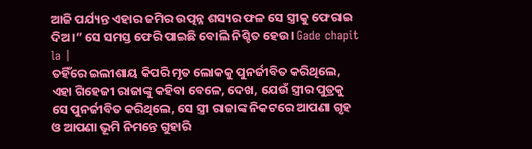ଆଜି ପର୍ଯ୍ୟନ୍ତ ଏହାର ଜମିର ଉତ୍ପନ୍ନ ଶସ୍ୟର ଫଳ ସେ ସ୍ତ୍ରୀକୁ ଫେରାଇ ଦିଅ।” ସେ ସମସ୍ତ ଫେରି ପାଇଛି ବୋଲି ନିଶ୍ଚିତ ହେଉ। Gade chapit la |
ତହିଁରେ ଇଲୀଶାୟ କିପରି ମୃତ ଲୋକକୁ ପୁନର୍ଜୀବିତ କରିଥିଲେ, ଏହା ଗିହେଜୀ ରାଜାଙ୍କୁ କହିବା ବେଳେ, ଦେଖ, ଯେଉଁ ସ୍ତ୍ରୀର ପୁତ୍ରକୁ ସେ ପୁନର୍ଜୀବିତ କରିଥିଲେ, ସେ ସ୍ତ୍ରୀ ରାଜାଙ୍କ ନିକଟରେ ଆପଣା ଗୃହ ଓ ଆପଣା ଭୂମି ନିମନ୍ତେ ଗୁହାରି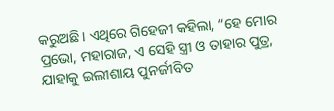କରୁଅଛି। ଏଥିରେ ଗିହେଜୀ କହିଲା, “ହେ ମୋର ପ୍ରଭୋ, ମହାରାଜ, ଏ ସେହି ସ୍ତ୍ରୀ ଓ ତାହାର ପୁତ୍ର, ଯାହାକୁ ଇଲୀଶାୟ ପୁନର୍ଜୀବିତ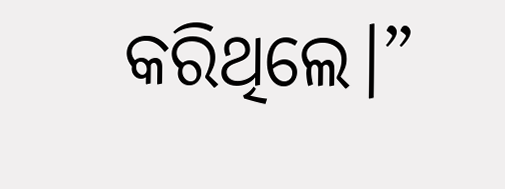କରିଥିଲେ।”